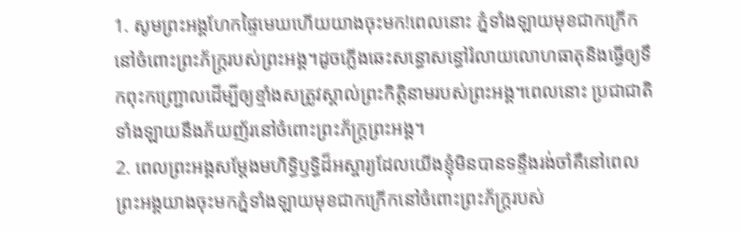1. សូមព្រះអង្គហែកផ្ទៃមេឃហើយយាងចុះមក!ពេលនោះ ភ្នំទាំងឡាយមុខជាកក្រើកនៅចំពោះព្រះភ័ក្ត្ររបស់ព្រះអង្គ។ដូចភ្លើងឆេះសន្ធោសន្ធៅរំលាយលោហធាតុនិងធ្វើឲ្យទឹកពុះកញ្ជ្រោលដើម្បីឲ្យខ្មាំងសត្រូវស្គាល់ព្រះកិត្តិនាមរបស់ព្រះអង្គ។ពេលនោះ ប្រជាជាតិទាំងឡាយនឹងភ័យញ័រនៅចំពោះព្រះភ័ក្ត្រព្រះអង្គ។
2. ពេលព្រះអង្គសម្តែងមហិទ្ធិឫទ្ធិដ៏អស្ចារ្យដែលយើងខ្ញុំមិនបានទន្ទឹងរង់ចាំគឺនៅពេលព្រះអង្គយាងចុះមកភ្នំទាំងឡាយមុខជាកក្រើកនៅចំពោះព្រះភ័ក្ត្ររបស់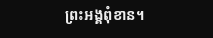ព្រះអង្គពុំខាន។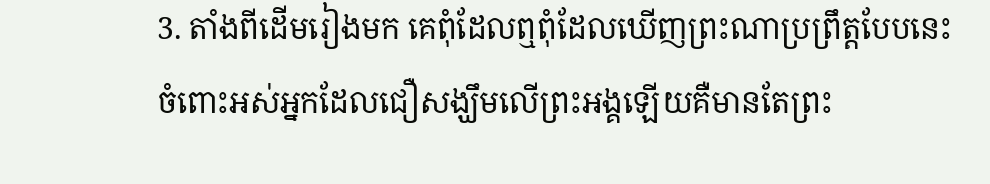3. តាំងពីដើមរៀងមក គេពុំដែលឮពុំដែលឃើញព្រះណាប្រព្រឹត្តបែបនេះ ចំពោះអស់អ្នកដែលជឿសង្ឃឹមលើព្រះអង្គឡើយគឺមានតែព្រះ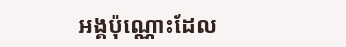អង្គប៉ុណ្ណោះដែល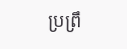ប្រព្រឹ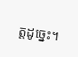ត្តដូច្នេះ។